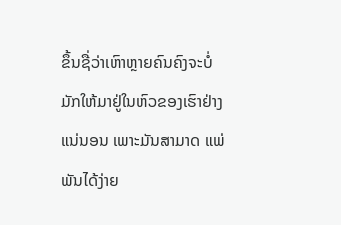ຂຶ້ນຊື່ວ່າເຫົາຫຼາຍຄົນຄົງຈະບໍ່ມັກໃຫ້ມາຢູ່ໃນຫົວຂອງເຮົາຢ່າງແນ່ນອນ ເພາະມັນສາມາດ ແພ່ພັນໄດ້ງ່າຍ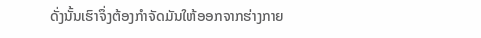ດັ່ງນັ້ນເຮົາຈຶ່ງຕ້ອງກຳຈັດມັນໃຫ້ອອກຈາກຮ່າງກາຍ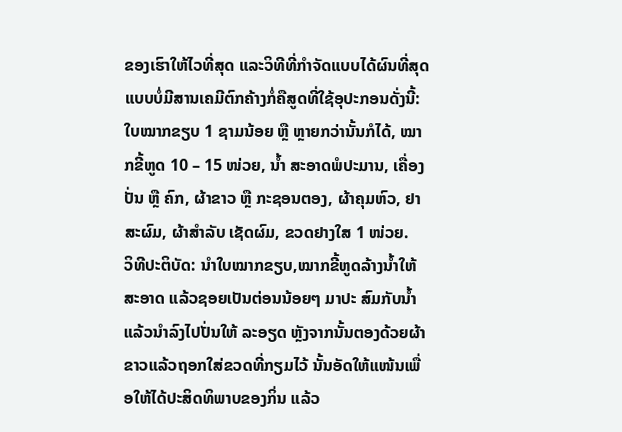ຂອງເຮົາໃຫ້ໄວທີ່ສຸດ ແລະວິທີທີ່ກຳຈັດແບບໄດ້ຜົນທີ່ສຸດແບບບໍ່ມີສານເຄມີຕົກຄ້າງກໍ່ຄືສູດທີ່ໃຊ້ອຸປະກອນດັ່ງນີ້: ໃບໝາກຂຽບ 1 ຊາມນ້ອຍ ຫຼື ຫຼາຍກວ່ານັ້ນກໍໄດ້, ໝາກຂີ້ຫູດ 10 – 15 ໜ່ວຍ, ນ້ຳ ສະອາດພໍປະມານ, ເຄື່ອງປັ່ນ ຫຼື ຄົກ, ຜ້າຂາວ ຫຼື ກະຊອນຕອງ, ຜ້າຄຸມຫົວ, ຢາສະຜົມ, ຜ້າສຳລັບ ເຊັດຜົມ, ຂວດຢາງໃສ 1 ໜ່ວຍ.
ວິທີປະຕິບັດ: ນຳໃບໝາກຂຽບ,ໝາກຂີ້ຫູດລ້າງນ້ຳໃຫ້ສະອາດ ແລ້ວຊອຍເປັນຕ່ອນນ້ອຍໆ ມາປະ ສົມກັບນ້ຳແລ້ວນຳລົງໄປປັ່ນໃຫ້ ລະອຽດ ຫຼັງຈາກນັ້ນຕອງດ້ວຍຜ້າ ຂາວແລ້ວຖອກໃສ່ຂວດທີ່ກຽມໄວ້ ນັ້ນອັດໃຫ້ແໜ້ນເພື່ອໃຫ້ໄດ້ປະສິດທິພາບຂອງກິ່ນ ແລ້ວ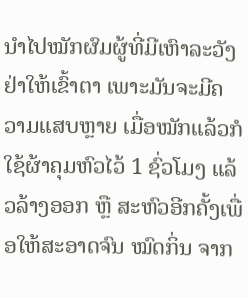ນຳໄປໝັກຜົມຜູ້ທີ່ມີເຫົາລະວັງຢ່າໃຫ້ເຂົ້າຕາ ເພາະມັນຈະມີຄວາມແສບຫຼາຍ ເມື່ອໝັກແລ້ວກໍໃຊ້ຜ້າຄຸມຫົວໄວ້ 1 ຊົ່ວໂມງ ແລ້ວລ້າງອອກ ຫຼື ສະຫົວອີກຄັ້ງເພື່ອໃຫ້ສະອາດຈົນ ໝົດກິ່ນ ຈາກ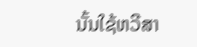ນັ້ນໃຊ້ຫວີສາ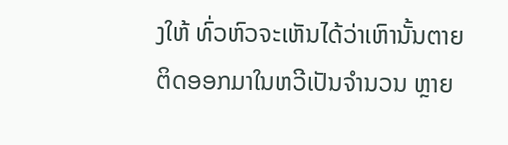ງໃຫ້ ທົ່ວຫົວຈະເຫັນໄດ້ວ່າເຫົານັ້ນຕາຍ ຕິດອອກມາໃນຫວີເປັນຈຳນວນ ຫຼາຍ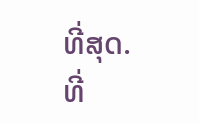ທີ່ສຸດ.
ທີ່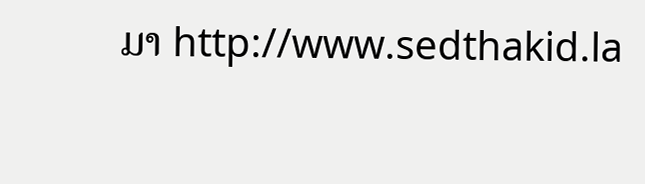ມາ http://www.sedthakid.la